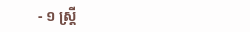- ១ ស្រ្តី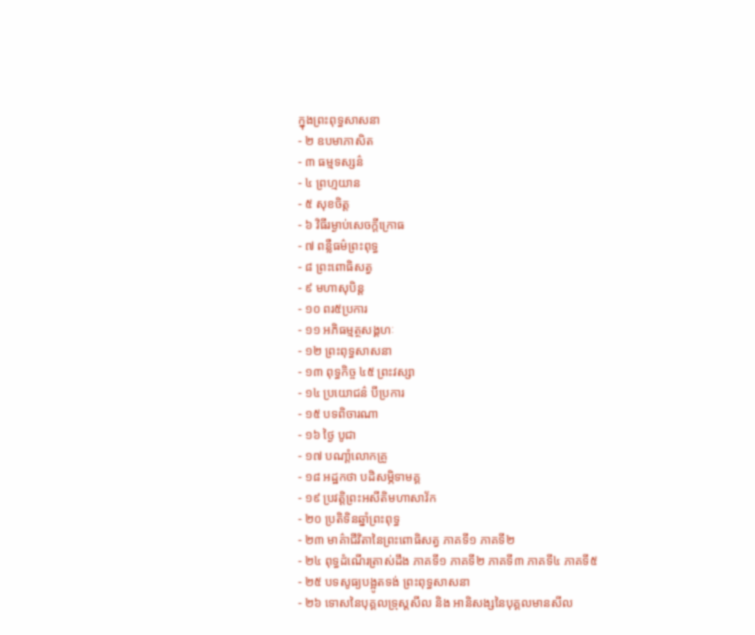ក្នុងព្រះពុទ្ធសាសនា
- ២ ឧបមាភាសិត
- ៣ ធម្មទស្សន៌
- ៤ ព្រហ្មយាន
- ៥ សុខចិត្ត
- ៦ វិធីរម្ងាប់សេចក្តីក្រោធ
- ៧ ពន្លឺធម៌ព្រះពុទ្ធ
- ៨ ព្រះពោធិសត្វ
- ៩ មហាសុបិន្ត
- ១០ ពរ៥ប្រការ
- ១១ អភិធម្មត្ថសង្គហៈ
- ១២ ព្រះពុទ្ធសាសនា
- ១៣ ពុទ្ធកិច្ច ៤៥ ព្រះវស្សា
- ១៤ ប្រយោជន៌ បីប្រការ
- ១៥ បទពិចារណា
- ១៦ ថ្ងៃ បូជា
- ១៧ បណាំ្តលោកគ្រូ
- ១៨ អដ្ឋកថា បដិសម្ភិទាមគ្គ
- ១៩ ប្រវត្តិព្រះអសីតិមហាសាវ័ក
- ២០ ប្រតិទិនឆ្នាំព្រះពុទ្ធ
- ២៣ មាគ៌ាជីវិតានៃព្រះពោធិសត្វ ភាគទី១ ភាគទី២
- ២៤ ពុទ្ធដំណើរត្រាស់ដឹង ភាគទី១ ភាគទី២ ភាគទី៣ ភាគទី៤ ភាគទី៥
- ២៥ បទសូធ្យបង្អូតទង់ ព្រះពុទ្ធសាសនា
- ២៦ ទោសនៃបុគ្គលទ្រុស្តសីល និង អានិសង្សនៃបុគ្គលមានសីល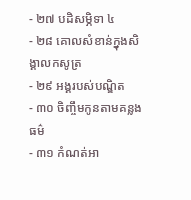- ២៧ បដិសម្ភិទា ៤
- ២៨ គោលសំខាន់ក្នុងសិង្គាលកសូត្រ
- ២៩ អង្គរបស់បណ្ឌិត
- ៣០ ចិញ្ចឹមកូនតាមគន្លងធម៌
- ៣១ កំណត់អា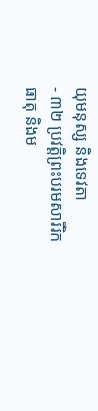យុមនុស្ស និងទេវតា
- ៣២ ប្រវត្តិព្រះបរមសារីរិកធាតុ និងម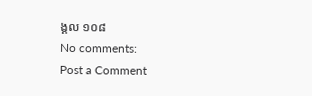ង្គល ១០៨
No comments:
Post a Comment